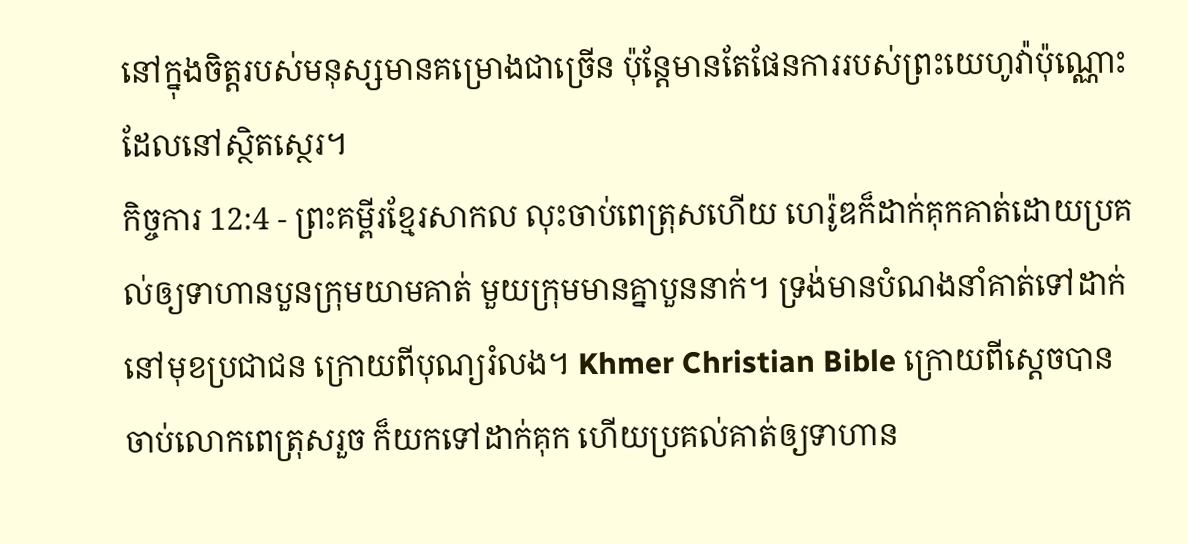នៅក្នុងចិត្តរបស់មនុស្សមានគម្រោងជាច្រើន ប៉ុន្តែមានតែផែនការរបស់ព្រះយេហូវ៉ាប៉ុណ្ណោះ ដែលនៅស្ថិតស្ថេរ។
កិច្ចការ 12:4 - ព្រះគម្ពីរខ្មែរសាកល លុះចាប់ពេត្រុសហើយ ហេរ៉ូឌក៏ដាក់គុកគាត់ដោយប្រគល់ឲ្យទាហានបួនក្រុមយាមគាត់ មួយក្រុមមានគ្នាបួននាក់។ ទ្រង់មានបំណងនាំគាត់ទៅដាក់នៅមុខប្រជាជន ក្រោយពីបុណ្យរំលង។ Khmer Christian Bible ក្រោយពីស្ដេចបានចាប់លោកពេត្រុសរួច ក៏យកទៅដាក់គុក ហើយប្រគល់គាត់ឲ្យទាហាន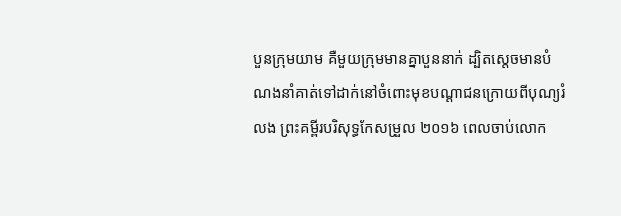បួនក្រុមយាម គឺមួយក្រុមមានគ្នាបួននាក់ ដ្បិតស្ដេចមានបំណងនាំគាត់ទៅដាក់នៅចំពោះមុខបណ្ដាជនក្រោយពីបុណ្យរំលង ព្រះគម្ពីរបរិសុទ្ធកែសម្រួល ២០១៦ ពេលចាប់លោក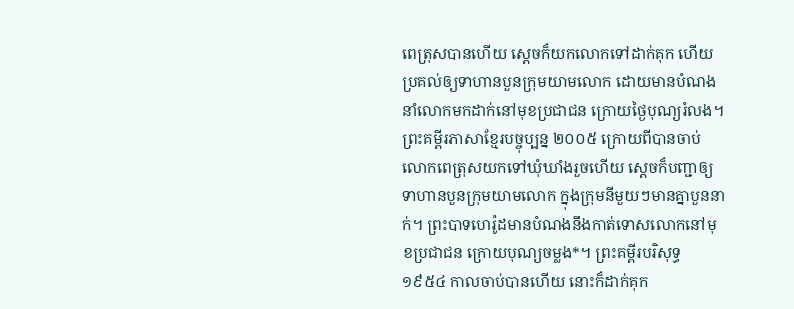ពេត្រុសបានហើយ ស្ដេចក៏យកលោកទៅដាក់គុក ហើយប្រគល់ឲ្យទាហានបួនក្រុមយាមលោក ដោយមានបំណងនាំលោកមកដាក់នៅមុខប្រជាជន ក្រោយថ្ងៃបុណ្យរំលង។ ព្រះគម្ពីរភាសាខ្មែរបច្ចុប្បន្ន ២០០៥ ក្រោយពីបានចាប់លោកពេត្រុសយកទៅឃុំឃាំងរួចហើយ ស្ដេចក៏បញ្ជាឲ្យទាហានបួនក្រុមយាមលោក ក្នុងក្រុមនីមួយៗមានគ្នាបួននាក់។ ព្រះបាទហេរ៉ូដមានបំណងនឹងកាត់ទោសលោកនៅមុខប្រជាជន ក្រោយបុណ្យចម្លង*។ ព្រះគម្ពីរបរិសុទ្ធ ១៩៥៤ កាលចាប់បានហើយ នោះក៏ដាក់គុក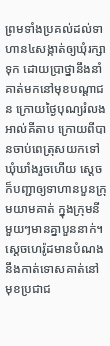ព្រមទាំងប្រគល់ដល់ទាហាន៤សង្កាត់ឲ្យឃុំរក្សាទុក ដោយប្រាថ្នានឹងនាំគាត់មកនៅមុខបណ្តាជន ក្រោយថ្ងៃបុណ្យរំលង អាល់គីតាប ក្រោយពីបានចាប់ពេត្រុសយកទៅឃុំឃាំងរួចហើយ ស្ដេចក៏បញ្ជាឲ្យទាហានបួនក្រុមយាមគាត់ ក្នុងក្រុមនីមួយៗមានគ្នាបួននាក់។ ស្តេចហេរ៉ូដមានបំណងនឹងកាត់ទោសគាត់នៅមុខប្រជាជ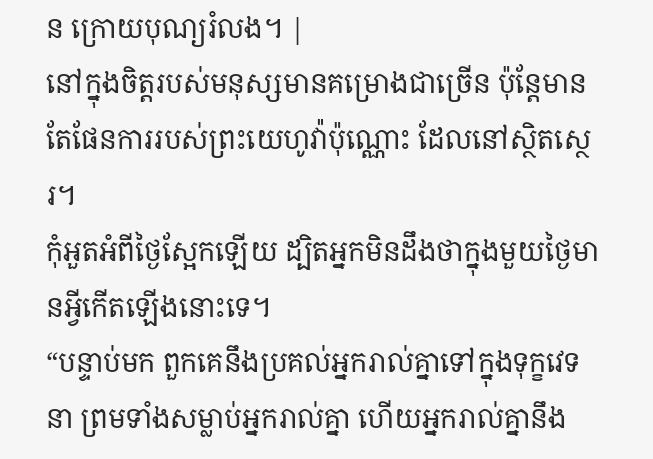ន ក្រោយបុណ្យរំលង។ |
នៅក្នុងចិត្តរបស់មនុស្សមានគម្រោងជាច្រើន ប៉ុន្តែមានតែផែនការរបស់ព្រះយេហូវ៉ាប៉ុណ្ណោះ ដែលនៅស្ថិតស្ថេរ។
កុំអួតអំពីថ្ងៃស្អែកឡើយ ដ្បិតអ្នកមិនដឹងថាក្នុងមួយថ្ងៃមានអ្វីកើតឡើងនោះទេ។
“បន្ទាប់មក ពួកគេនឹងប្រគល់អ្នករាល់គ្នាទៅក្នុងទុក្ខវេទនា ព្រមទាំងសម្លាប់អ្នករាល់គ្នា ហើយអ្នករាល់គ្នានឹង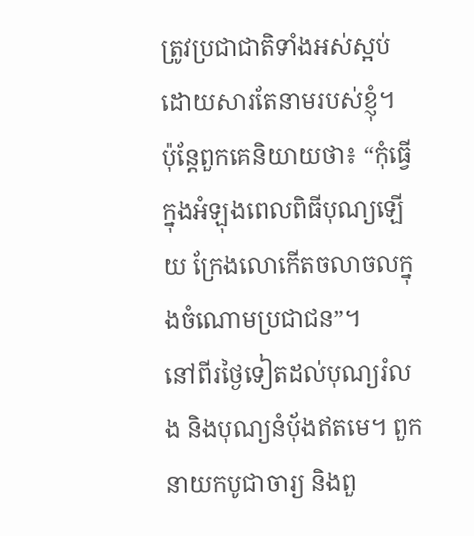ត្រូវប្រជាជាតិទាំងអស់ស្អប់ ដោយសារតែនាមរបស់ខ្ញុំ។
ប៉ុន្តែពួកគេនិយាយថា៖ “កុំធ្វើក្នុងអំឡុងពេលពិធីបុណ្យឡើយ ក្រែងលោកើតចលាចលក្នុងចំណោមប្រជាជន”។
នៅពីរថ្ងៃទៀតដល់បុណ្យរំលង និងបុណ្យនំប៉័ងឥតមេ។ ពួកនាយកបូជាចារ្យ និងពួ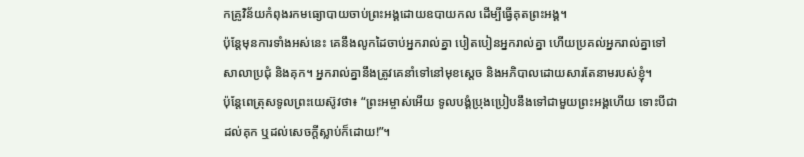កគ្រូវិន័យកំពុងរកមធ្យោបាយចាប់ព្រះអង្គដោយឧបាយកល ដើម្បីធ្វើគុតព្រះអង្គ។
ប៉ុន្តែមុនការទាំងអស់នេះ គេនឹងលូកដៃចាប់អ្នករាល់គ្នា បៀតបៀនអ្នករាល់គ្នា ហើយប្រគល់អ្នករាល់គ្នាទៅសាលាប្រជុំ និងគុក។ អ្នករាល់គ្នានឹងត្រូវគេនាំទៅនៅមុខស្ដេច និងអភិបាលដោយសារតែនាមរបស់ខ្ញុំ។
ប៉ុន្តែពេត្រុសទូលព្រះយេស៊ូវថា៖ “ព្រះអម្ចាស់អើយ ទូលបង្គំប្រុងប្រៀបនឹងទៅជាមួយព្រះអង្គហើយ ទោះបីជាដល់គុក ឬដល់សេចក្ដីស្លាប់ក៏ដោយ!”។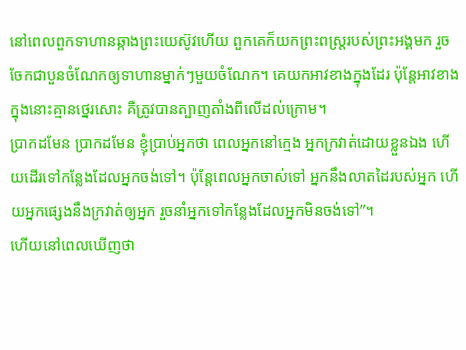នៅពេលពួកទាហានឆ្កាងព្រះយេស៊ូវហើយ ពួកគេក៏យកព្រះពស្ត្ររបស់ព្រះអង្គមក រួចចែកជាបួនចំណែកឲ្យទាហានម្នាក់ៗមួយចំណែក។ គេយកអាវខាងក្នុងដែរ ប៉ុន្តែអាវខាងក្នុងនោះគ្មានថ្នេរសោះ គឺត្រូវបានត្បាញតាំងពីលើដល់ក្រោម។
ប្រាកដមែន ប្រាកដមែន ខ្ញុំប្រាប់អ្នកថា ពេលអ្នកនៅក្មេង អ្នកក្រវាត់ដោយខ្លួនឯង ហើយដើរទៅកន្លែងដែលអ្នកចង់ទៅ។ ប៉ុន្តែពេលអ្នកចាស់ទៅ អ្នកនឹងលាតដៃរបស់អ្នក ហើយអ្នកផ្សេងនឹងក្រវាត់ឲ្យអ្នក រួចនាំអ្នកទៅកន្លែងដែលអ្នកមិនចង់ទៅ”។
ហើយនៅពេលឃើញថា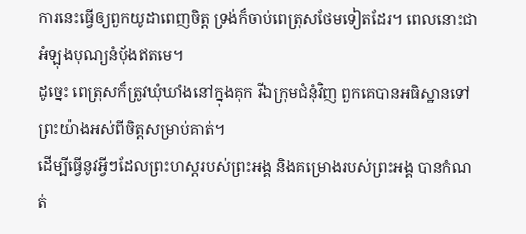ការនេះធ្វើឲ្យពួកយូដាពេញចិត្ត ទ្រង់ក៏ចាប់ពេត្រុសថែមទៀតដែរ។ ពេលនោះជាអំឡុងបុណ្យនំប៉័ងឥតមេ។
ដូច្នេះ ពេត្រុសក៏ត្រូវឃុំឃាំងនៅក្នុងគុក រីឯក្រុមជំនុំវិញ ពួកគេបានអធិស្ឋានទៅព្រះយ៉ាងអស់ពីចិត្តសម្រាប់គាត់។
ដើម្បីធ្វើនូវអ្វីៗដែលព្រះហស្តរបស់ព្រះអង្គ និងគម្រោងរបស់ព្រះអង្គ បានកំណត់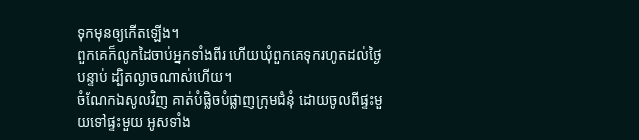ទុកមុនឲ្យកើតឡើង។
ពួកគេក៏លូកដៃចាប់អ្នកទាំងពីរ ហើយឃុំពួកគេទុករហូតដល់ថ្ងៃបន្ទាប់ ដ្បិតល្ងាចណាស់ហើយ។
ចំណែកឯសូលវិញ គាត់បំផ្លិចបំផ្លាញក្រុមជំនុំ ដោយចូលពីផ្ទះមួយទៅផ្ទះមួយ អូសទាំង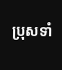ប្រុសទាំ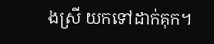ងស្រី យកទៅដាក់គុក។